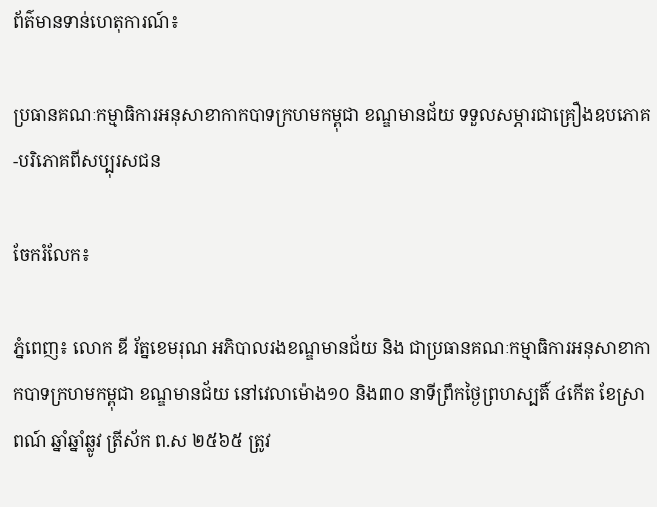ព័ត៌មានទាន់ហេតុការណ៍៖

ប្រធានគណៈកម្មាធិការអនុសាខាកាកបាទក្រហមកម្ពុជា ខណ្ឌមានជ័យ ទទួលសម្ភារជាគ្រឿងឧបភោគ-បរិភោគពីសប្បុរសជន

ចែករំលែក៖

ភ្នំពេញ៖ លោក ឌី រ័ត្នខេមរុណ អភិបាលរងខណ្ឌមានជ័យ និង ជាប្រធានគណៈកម្មាធិការអនុសាខាកាកបាទក្រហមកម្ពុជា ខណ្ឌមានជ័យ នៅវេលាម៉ោង១០ និង៣០ នាទីព្រឹកថ្ងៃព្រហស្បតិ៍ ៤កើត ខែស្រាពណ៍ ឆ្នាំឆ្នាំឆ្លូវ ត្រីស័ក ព.ស ២៥៦៥ ត្រូវ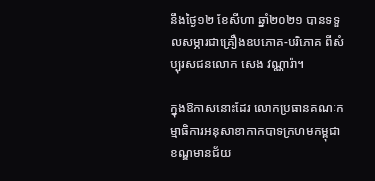នឹងថ្ងៃ១២ ខែសីហា ឆ្នាំ២០២១ បានទទួលសម្ភារជាគ្រឿងឧបភោគ-បរិភោគ ពីសំប្បុរសជនលោក សេង វណ្ណារ៉ា។

ក្នុងឱកាសនោះដែរ លោកប្រធានគណៈកម្មាធិការអនុសាខាកាកបាទក្រហមកម្ពុជា ខណ្ឌមានជ័យ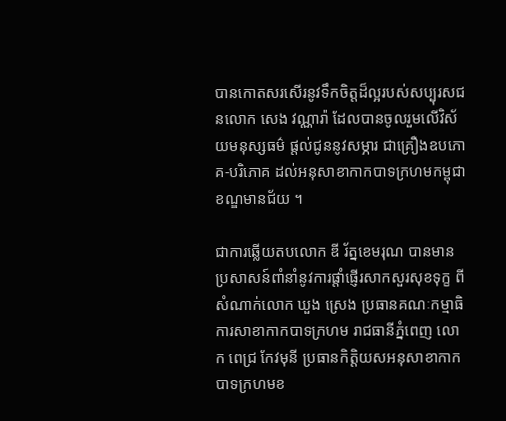បានកោតសរសើរនូវទឹកចិត្តដ៏ល្អរបស់សប្បុរសជនលោក សេង វណ្ណារ៉ា ដែលបានចូលរួមលើវិស័យមនុស្សធម៌ ផ្តល់ជូននូវសម្ភារ ជាគ្រឿងឧបភោគ-បរិភោគ ដល់អនុសាខាកាកបាទក្រហមកម្ពុជា ខណ្ឌមានជ័យ ។

ជាការឆ្លើយតបលោក ឌី រ័ត្នខេមរុណ បានមានប្រសាសន៍ពាំនាំនូវការផ្តាំផ្ញើរសាកសួរសុខទុក្ខ ពីសំណាក់លោក ឃួង ស្រេង ប្រធានគណៈកម្មាធិការសាខាកាកបាទក្រហម រាជធានីភ្នំពេញ លោក ពេជ្រ កែវមុនី ប្រធានកិត្តិយសអនុសាខាកាកបាទក្រហមខ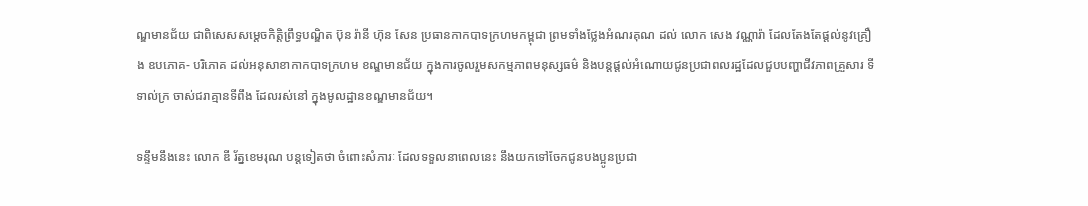ណ្ឌមានជ័យ ជាពិសេសសម្តេចកិត្តិព្រឹទ្ធបណ្ឌិត ប៊ុន រ៉ានី ហ៊ុន សែន ប្រធានកាកបាទក្រហមកម្ពុជា ព្រមទាំងថ្លែងអំណរគុណ ដល់ លោក សេង វណ្ណារ៉ា ដែលតែងតែផ្តល់នូវគ្រឿង ឧបភោគ- បរិភោគ ដល់អនុសាខាកាកបាទក្រហម ខណ្ឌមានជ័យ ក្នុងការចូលរួមសកម្មភាពមនុស្សធម៌ និងបន្តផ្តល់អំណោយជូនប្រជាពលរដ្ឋដែលជួបបញ្ហាជីវភាពគ្រួសារ ទីទាល់ក្រ ចាស់ជរាគ្មានទីពឹង ដែលរស់នៅ ក្នុងមូលដ្ឋានខណ្ឌមានជ័យ។

ទន្ទឹមនឹងនេះ លោក ឌី រ័ត្នខេមរុណ បន្តទៀតថា ចំពោះសំភារៈ ដែលទទួលនាពេលនេះ នឹងយកទៅចែកជូនបងប្អូនប្រជា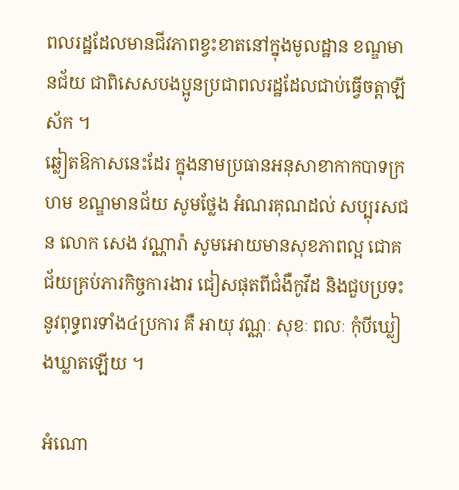ពលរដ្ឋដែលមានជីវភាពខ្វះខាតនៅក្នុងមូលដ្ឋាន ខណ្ឌមានជ័យ ជាពិសេសបងប្អូនប្រជាពលរដ្ឋដែលជាប់ធ្វើចត្តាឡីស័ក ។
ឆ្លៀតឱកាសនេះដែរ ក្នុងនាមប្រធានអនុសាខាកាកបាទក្រហម ខណ្ឌមានជ័យ សូមថ្លែង អំណរគុណដល់ សប្បុរសជន លោក សេង វណ្ណារ៉ា សូមអោយមានសុខភាពល្អ ជោគជ័យគ្រប់ភារកិច្ចការងារ ជៀសផុតពីជំងឺកូវីដ និងជួបប្រទះនូវពុទ្ធពរទាំង៤ប្រការ គឺ អាយុ វណ្ណៈ សុខៈ ពលៈ កុំបីឃ្លៀងឃ្លាតឡើយ ។

អំណោ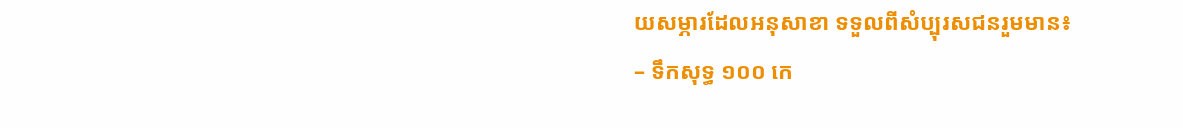យសម្ភារដែលអនុសាខា ទទួលពីសំប្បុរសជនរួមមាន៖
– ទឹកសុទ្ធ ១០០ កេ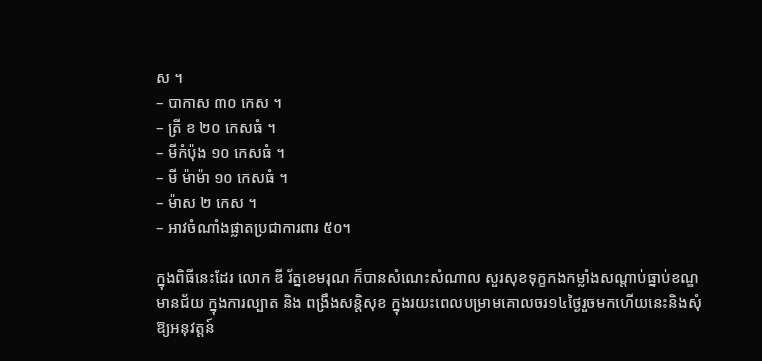ស ។
– បាកាស ៣០ កេស ។
– ត្រី ខ ២០ កេសធំ ។
– មីកំប៉ុង ១០ កេសធំ ។
– មី ម៉ាម៉ា ១០ កេសធំ ។
– ម៉ាស ២ កេស ។
– អាវចំណាំងផ្លាតប្រជាការពារ ៥០។

ក្នុងពិធីនេះដែរ លោក ឌី រ័ត្នខេមរុណ ក៏បានសំណេះសំណាល សួរសុខទុក្ខកងកម្លាំងសណ្តាប់ធ្នាប់ខណ្ឌមានជ័យ ក្នុងការល្បាត និង ពង្រឹងសន្តិសុខ ក្នុងរយះពេលបម្រាមគោលចរ១៤ថ្ងៃរួចមកហើយនេះនិងសុំឱ្យអនុវត្តន៍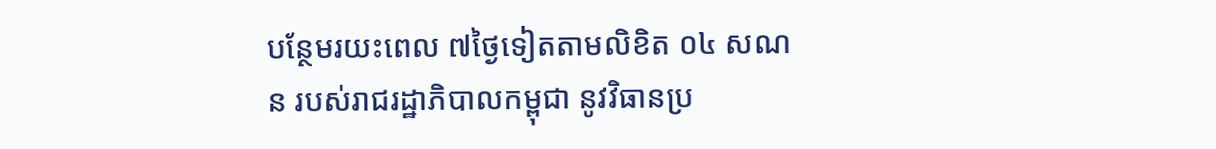បន្ថែមរយះពេល ៧ថ្ងៃទៀតតាមលិខិត ០៤ សណន របស់រាជរដ្ឋាភិបាលកម្ពុជា នូវវិធានប្រ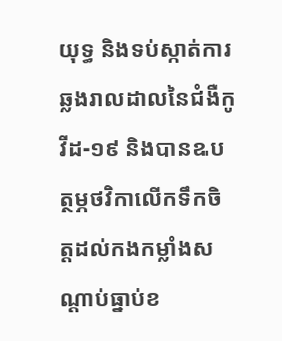យុទ្ធ និងទប់ស្កាត់ការឆ្លងរាលដាលនៃជំងឺកូវីដ-១៩ និងបានឩបត្ថម្ភថវិកាលើកទឹកចិត្តដល់កងកម្លាំងសណ្តាប់ធ្នាប់ខ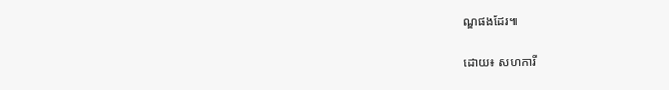ណ្ឌផងដែរ៕

ដោយ៖ សហការី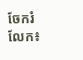ចែករំលែក៖